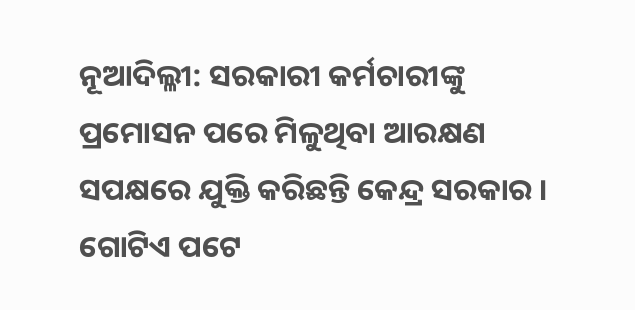ନୂଆଦିଲ୍ଳୀ: ସରକାରୀ କର୍ମଚାରୀଙ୍କୁ ପ୍ରମୋସନ ପରେ ମିଳୁଥିବା ଆରକ୍ଷଣ ସପକ୍ଷରେ ଯୁକ୍ତି କରିଛନ୍ତି କେନ୍ଦ୍ର ସରକାର । ଗୋଟିଏ ପଟେ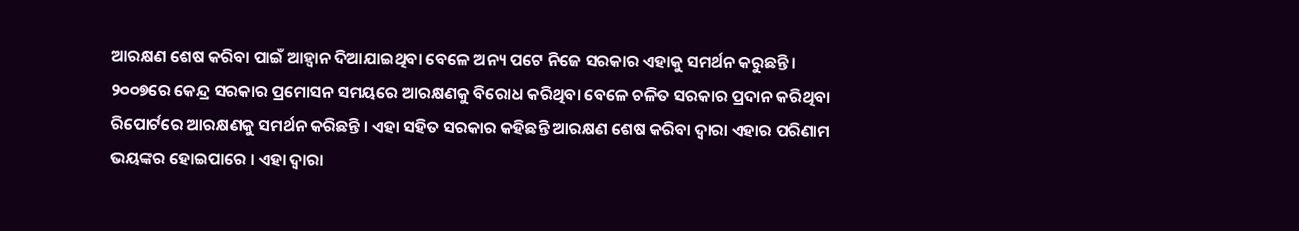ଆରକ୍ଷଣ ଶେଷ କରିବା ପାଇଁ ଆହ୍ୱାନ ଦିଆଯାଇଥିବା ବେଳେ ଅନ୍ୟ ପଟେ ନିଜେ ସରକାର ଏହାକୁ ସମର୍ଥନ କରୁଛନ୍ତି । ୨୦୦୭ରେ କେନ୍ଦ୍ର ସରକାର ପ୍ରମୋସନ ସମୟରେ ଆରକ୍ଷଣକୁ ବିରୋଧ କରିଥିବା ବେଳେ ଚଳିତ ସରକାର ପ୍ରଦାନ କରିଥିବା ରିପୋର୍ଟରେ ଆରକ୍ଷଣକୁ ସମର୍ଥନ କରିଛନ୍ତି । ଏହା ସହିତ ସରକାର କହିଛନ୍ତି ଆରକ୍ଷଣ ଶେଷ କରିବା ଦ୍ୱାରା ଏହାର ପରିଣାମ ଭୟଙ୍କର ହୋଇପାରେ । ଏହା ଦ୍ୱାରା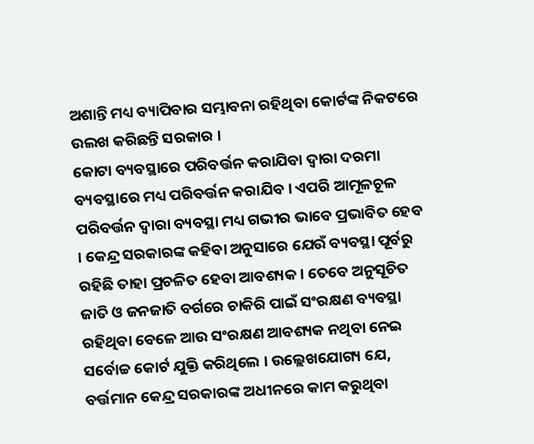ଅଶାନ୍ତି ମଧ୍ୟ ବ୍ୟାପିବାର ସମ୍ଭାବନା ରହିଥିବା କୋର୍ଟଙ୍କ ନିକଟରେ ଉଲଖ କରିଛନ୍ତି ସରକାର ।
କୋଟା ବ୍ୟବସ୍ଥାରେ ପରିବର୍ତ୍ତନ କରାଯିବା ଦ୍ୱାରା ଦରମା ବ୍ୟବସ୍ଥାରେ ମଧ୍ୟ ପରିବର୍ତ୍ତନ କରାଯିବ । ଏପରି ଆମୂଳଚୂଳ ପରିବର୍ତ୍ତନ ଦ୍ୱାରା ବ୍ୟବସ୍ଥା ମଧ୍ୟ ଗଭୀର ଭାବେ ପ୍ରଭାବିତ ହେବ । କେନ୍ଦ୍ର ସରକାରଙ୍କ କହିବା ଅନୁସାରେ ଯେଉଁ ବ୍ୟବସ୍ଥା ପୂର୍ବରୁ ରହିଛି ତାହା ପ୍ରଚଳିତ ହେବା ଆବଶ୍ୟକ । ତେବେ ଅନୁସୂଚିତ ଜାତି ଓ ଜନଜାତି ବର୍ଗରେ ଚାକିରି ପାଇଁ ସଂରକ୍ଷଣ ବ୍ୟବସ୍ଥା ରହିଥିବା ବେଳେ ଆଉ ସଂରକ୍ଷଣ ଆବଶ୍ୟକ ନଥିବା ନେଇ ସର୍ବୋଚ୍ଚ କୋର୍ଟ ଯୁକ୍ତି କରିଥିଲେ । ଉଲ୍ଲେଖଯୋଗ୍ୟ ଯେ, ବର୍ତ୍ତମାନ କେନ୍ଦ୍ର ସରକାରଙ୍କ ଅଧୀନରେ କାମ କରୁଥିବା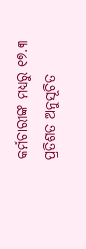କର୍ମଚାରୀଙ୍କ ମଧ୍ୟରୁ ୧୭.୩ ପ୍ରତିଶତ ଅନୁସୂଚିତ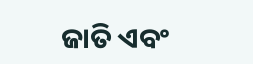ଜାତି ଏବଂ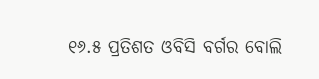୧୬.୫ ପ୍ରତିଶତ ଓବିସି ବର୍ଗର ବୋଲି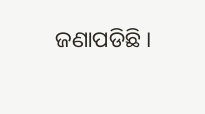ଜଣାପଡିଛି ।